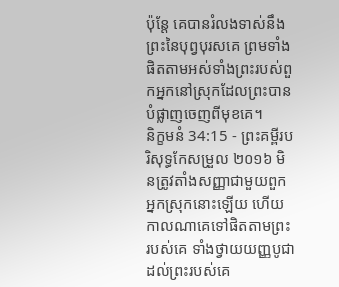ប៉ុន្តែ គេបានរំលងទាស់នឹងព្រះនៃបុព្វបុរសគេ ព្រមទាំងផិតតាមអស់ទាំងព្រះរបស់ពួកអ្នកនៅស្រុកដែលព្រះបានបំផ្លាញចេញពីមុខគេ។
និក្ខមនំ 34:15 - ព្រះគម្ពីរបរិសុទ្ធកែសម្រួល ២០១៦ មិនត្រូវតាំងសញ្ញាជាមួយពួកអ្នកស្រុកនោះឡើយ ហើយកាលណាគេទៅផិតតាមព្រះរបស់គេ ទាំងថ្វាយយញ្ញបូជាដល់ព្រះរបស់គេ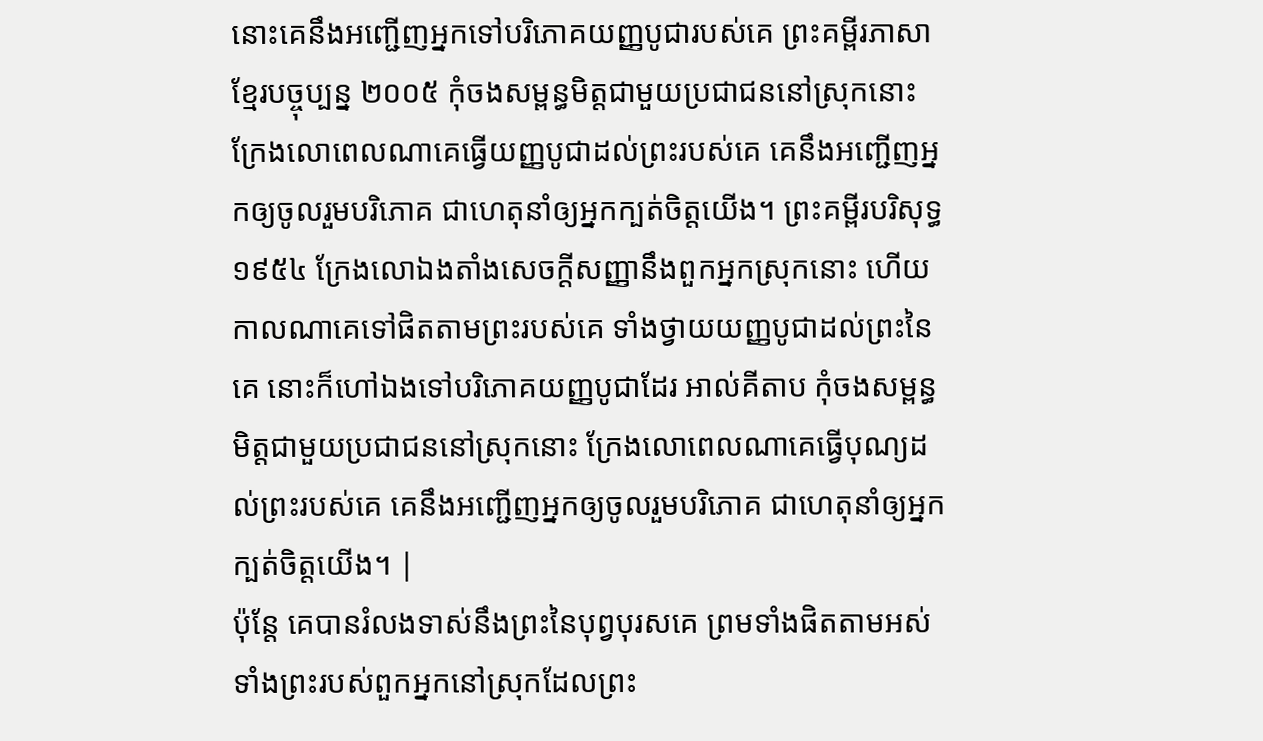នោះគេនឹងអញ្ជើញអ្នកទៅបរិភោគយញ្ញបូជារបស់គេ ព្រះគម្ពីរភាសាខ្មែរបច្ចុប្បន្ន ២០០៥ កុំចងសម្ពន្ធមិត្តជាមួយប្រជាជននៅស្រុកនោះ ក្រែងលោពេលណាគេធ្វើយញ្ញបូជាដល់ព្រះរបស់គេ គេនឹងអញ្ជើញអ្នកឲ្យចូលរួមបរិភោគ ជាហេតុនាំឲ្យអ្នកក្បត់ចិត្តយើង។ ព្រះគម្ពីរបរិសុទ្ធ ១៩៥៤ ក្រែងលោឯងតាំងសេចក្ដីសញ្ញានឹងពួកអ្នកស្រុកនោះ ហើយកាលណាគេទៅផិតតាមព្រះរបស់គេ ទាំងថ្វាយយញ្ញបូជាដល់ព្រះនៃគេ នោះក៏ហៅឯងទៅបរិភោគយញ្ញបូជាដែរ អាល់គីតាប កុំចងសម្ពន្ធមិត្តជាមួយប្រជាជននៅស្រុកនោះ ក្រែងលោពេលណាគេធ្វើបុណ្យដល់ព្រះរបស់គេ គេនឹងអញ្ជើញអ្នកឲ្យចូលរួមបរិភោគ ជាហេតុនាំឲ្យអ្នកក្បត់ចិត្តយើង។ |
ប៉ុន្តែ គេបានរំលងទាស់នឹងព្រះនៃបុព្វបុរសគេ ព្រមទាំងផិតតាមអស់ទាំងព្រះរបស់ពួកអ្នកនៅស្រុកដែលព្រះ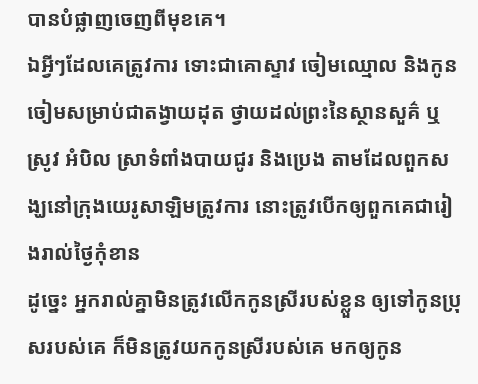បានបំផ្លាញចេញពីមុខគេ។
ឯអ្វីៗដែលគេត្រូវការ ទោះជាគោស្ទាវ ចៀមឈ្មោល និងកូនចៀមសម្រាប់ជាតង្វាយដុត ថ្វាយដល់ព្រះនៃស្ថានសួគ៌ ឬស្រូវ អំបិល ស្រាទំពាំងបាយជូរ និងប្រេង តាមដែលពួកសង្ឃនៅក្រុងយេរូសាឡិមត្រូវការ នោះត្រូវបើកឲ្យពួកគេជារៀងរាល់ថ្ងៃកុំខាន
ដូច្នេះ អ្នករាល់គ្នាមិនត្រូវលើកកូនស្រីរបស់ខ្លួន ឲ្យទៅកូនប្រុសរបស់គេ ក៏មិនត្រូវយកកូនស្រីរបស់គេ មកឲ្យកូន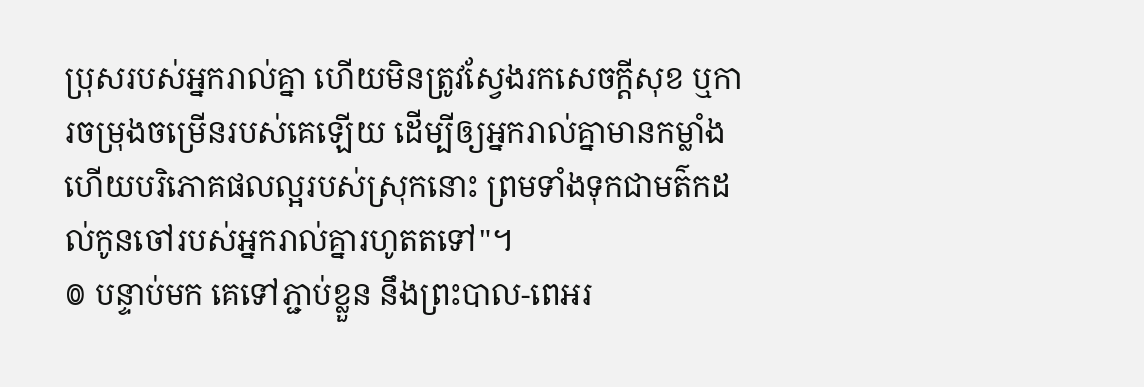ប្រុសរបស់អ្នករាល់គ្នា ហើយមិនត្រូវស្វែងរកសេចក្ដីសុខ ឬការចម្រុងចម្រើនរបស់គេឡើយ ដើម្បីឲ្យអ្នករាល់គ្នាមានកម្លាំង ហើយបរិភោគផលល្អរបស់ស្រុកនោះ ព្រមទាំងទុកជាមត៌កដល់កូនចៅរបស់អ្នករាល់គ្នារហូតតទៅ"។
៙ បន្ទាប់មក គេទៅភ្ជាប់ខ្លួន នឹងព្រះបាល-ពេអរ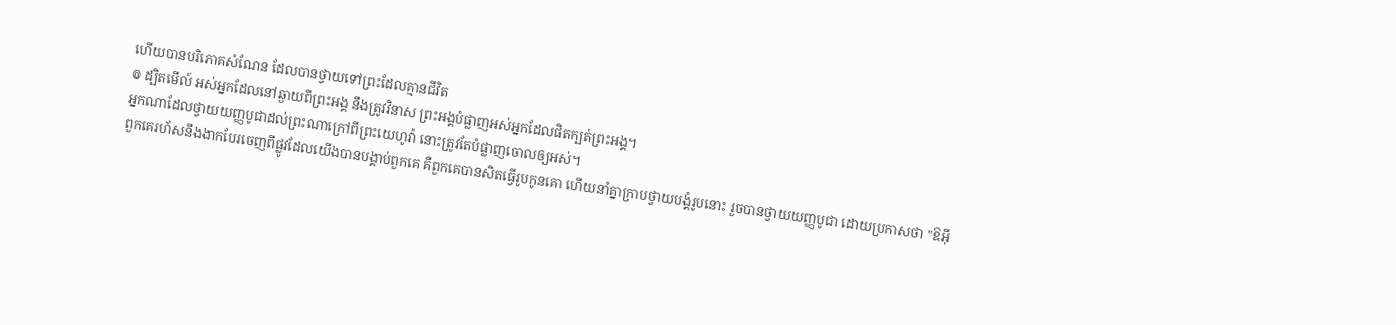ហើយបានបរិភោគសំណែន ដែលបានថ្វាយទៅព្រះដែលគ្មានជីវិត
៙ ដ្បិតមើល៍ អស់អ្នកដែលនៅឆ្ងាយពីព្រះអង្គ នឹងត្រូវវិនាស ព្រះអង្គបំផ្លាញអស់អ្នកដែលផិតក្បត់ព្រះអង្គ។
អ្នកណាដែលថ្វាយយញ្ញបូជាដល់ព្រះណាក្រៅពីព្រះយេហូវ៉ា នោះត្រូវតែបំផ្លាញចោលឲ្យអស់។
ពួកគេរហ័សនឹងងាកបែរចេញពីផ្លូវដែលយើងបានបង្គាប់ពួកគេ គឺពួកគេបានសិតធ្វើរូបកូនគោ ហើយនាំគ្នាក្រាបថ្វាយបង្គំរូបនោះ រួចបានថ្វាយយញ្ញបូជា ដោយប្រកាសថា "ឱអ៊ី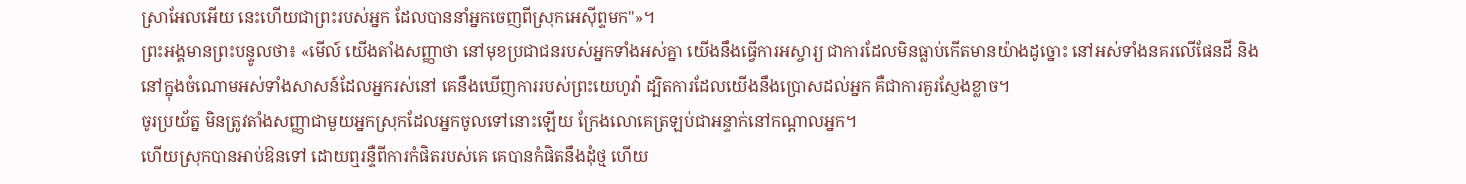ស្រាអែលអើយ នេះហើយជាព្រះរបស់អ្នក ដែលបាននាំអ្នកចេញពីស្រុកអេស៊ីព្ទមក"»។
ព្រះអង្គមានព្រះបន្ទូលថា៖ «មើល៍ យើងតាំងសញ្ញាថា នៅមុខប្រជាជនរបស់អ្នកទាំងអស់គ្នា យើងនឹងធ្វើការអស្ចារ្យ ជាការដែលមិនធ្លាប់កើតមានយ៉ាងដូច្នោះ នៅអស់ទាំងនគរលើផែនដី និងនៅក្នុងចំណោមអស់ទាំងសាសន៍ដែលអ្នករស់នៅ គេនឹងឃើញការរបស់ព្រះយេហូវ៉ា ដ្បិតការដែលយើងនឹងប្រោសដល់អ្នក គឺជាការគួរស្ញែងខ្លាច។
ចូរប្រយ័ត្ន មិនត្រូវតាំងសញ្ញាជាមួយអ្នកស្រុកដែលអ្នកចូលទៅនោះឡើយ ក្រែងលោគេត្រឡប់ជាអន្ទាក់នៅកណ្ដាលអ្នក។
ហើយស្រុកបានអាប់ឱនទៅ ដោយឮរន្ទឺពីការកំផិតរបស់គេ គេបានកំផិតនឹងដុំថ្ម ហើយ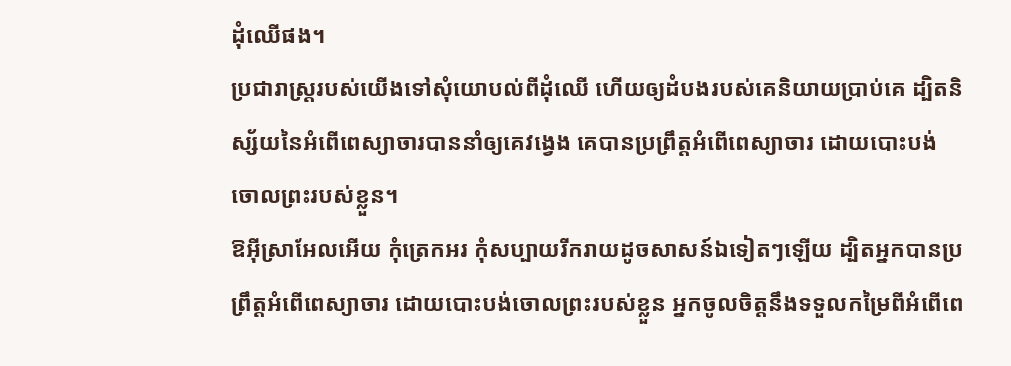ដុំឈើផង។
ប្រជារាស្ត្ររបស់យើងទៅសុំយោបល់ពីដុំឈើ ហើយឲ្យដំបងរបស់គេនិយាយប្រាប់គេ ដ្បិតនិស្ស័យនៃអំពើពេស្យាចារបាននាំឲ្យគេវង្វេង គេបានប្រព្រឹត្តអំពើពេស្យាចារ ដោយបោះបង់ចោលព្រះរបស់ខ្លួន។
ឱអ៊ីស្រាអែលអើយ កុំត្រេកអរ កុំសប្បាយរីករាយដូចសាសន៍ឯទៀតៗឡើយ ដ្បិតអ្នកបានប្រព្រឹត្តអំពើពេស្យាចារ ដោយបោះបង់ចោលព្រះរបស់ខ្លួន អ្នកចូលចិត្តនឹងទទួលកម្រៃពីអំពើពេ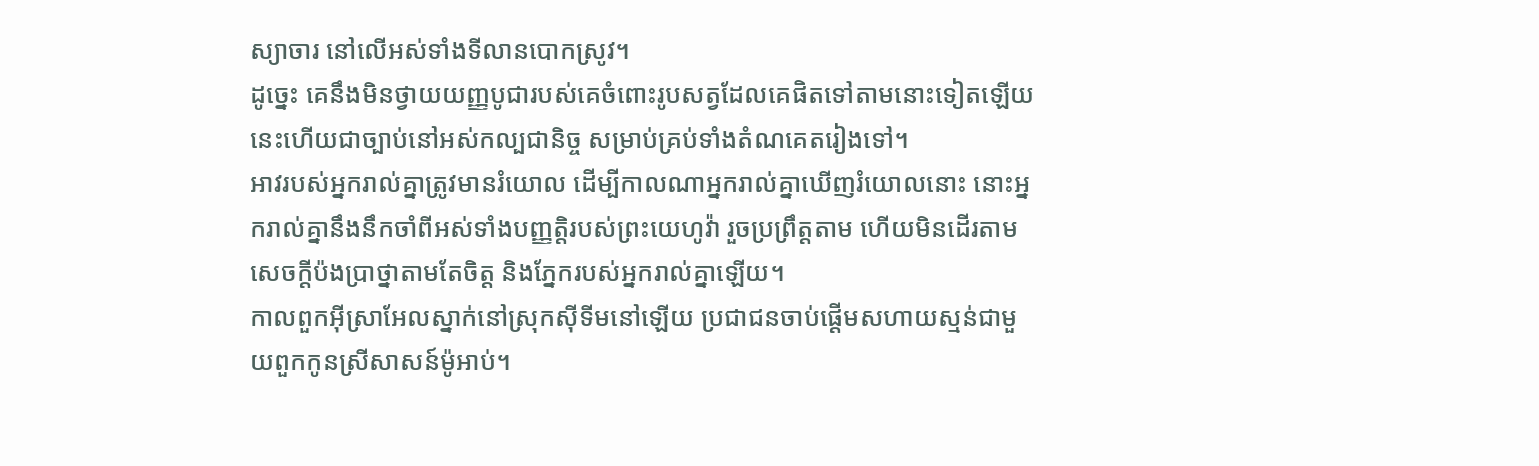ស្យាចារ នៅលើអស់ទាំងទីលានបោកស្រូវ។
ដូច្នេះ គេនឹងមិនថ្វាយយញ្ញបូជារបស់គេចំពោះរូបសត្វដែលគេផិតទៅតាមនោះទៀតឡើយ នេះហើយជាច្បាប់នៅអស់កល្បជានិច្ច សម្រាប់គ្រប់ទាំងតំណគេតរៀងទៅ។
អាវរបស់អ្នករាល់គ្នាត្រូវមានរំយោល ដើម្បីកាលណាអ្នករាល់គ្នាឃើញរំយោលនោះ នោះអ្នករាល់គ្នានឹងនឹកចាំពីអស់ទាំងបញ្ញត្តិរបស់ព្រះយេហូវ៉ា រួចប្រព្រឹត្តតាម ហើយមិនដើរតាមសេចក្ដីប៉ងប្រាថ្នាតាមតែចិត្ត និងភ្នែករបស់អ្នករាល់គ្នាឡើយ។
កាលពួកអ៊ីស្រាអែលស្នាក់នៅស្រុកស៊ីទីមនៅឡើយ ប្រជាជនចាប់ផ្ដើមសហាយស្មន់ជាមួយពួកកូនស្រីសាសន៍ម៉ូអាប់។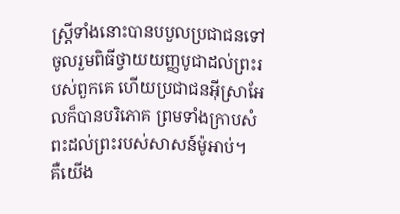ស្ត្រីទាំងនោះបានបបួលប្រជាជនទៅចូលរួមពិធីថ្វាយយញ្ញបូជាដល់ព្រះរបស់ពួកគេ ហើយប្រជាជនអ៊ីស្រាអែលក៏បានបរិភោគ ព្រមទាំងក្រាបសំពះដល់ព្រះរបស់សាសន៍ម៉ូអាប់។
គឺយើង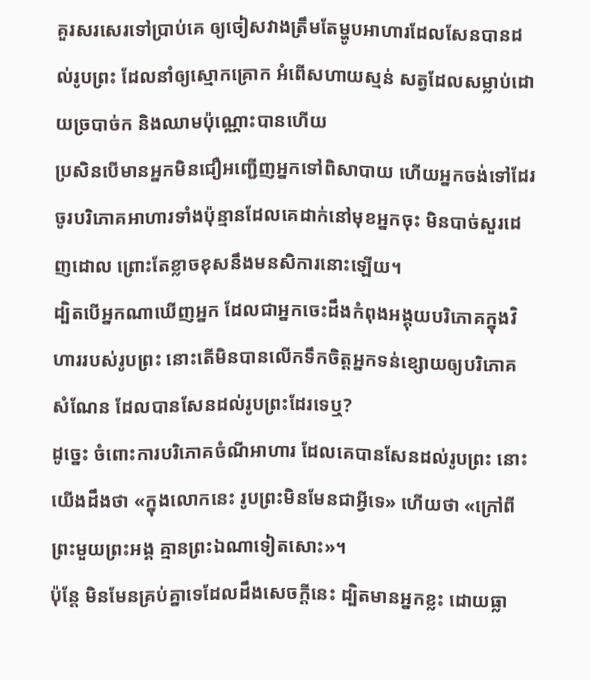គួរសរសេរទៅប្រាប់គេ ឲ្យចៀសវាងត្រឹមតែម្ហូបអាហារដែលសែនបានដល់រូបព្រះ ដែលនាំឲ្យស្មោកគ្រោក អំពើសហាយស្មន់ សត្វដែលសម្លាប់ដោយច្របាច់ក និងឈាមប៉ុណ្ណោះបានហើយ
ប្រសិនបើមានអ្នកមិនជឿអញ្ជើញអ្នកទៅពិសាបាយ ហើយអ្នកចង់ទៅដែរ ចូរបរិភោគអាហារទាំងប៉ុន្មានដែលគេដាក់នៅមុខអ្នកចុះ មិនបាច់សួរដេញដោល ព្រោះតែខ្លាចខុសនឹងមនសិការនោះឡើយ។
ដ្បិតបើអ្នកណាឃើញអ្នក ដែលជាអ្នកចេះដឹងកំពុងអង្គុយបរិភោគក្នុងវិហាររបស់រូបព្រះ នោះតើមិនបានលើកទឹកចិត្តអ្នកទន់ខ្សោយឲ្យបរិភោគសំណែន ដែលបានសែនដល់រូបព្រះដែរទេឬ?
ដូច្នេះ ចំពោះការបរិភោគចំណីអាហារ ដែលគេបានសែនដល់រូបព្រះ នោះយើងដឹងថា «ក្នុងលោកនេះ រូបព្រះមិនមែនជាអ្វីទេ» ហើយថា «ក្រៅពីព្រះមួយព្រះអង្គ គ្មានព្រះឯណាទៀតសោះ»។
ប៉ុន្តែ មិនមែនគ្រប់គ្នាទេដែលដឹងសេចក្ដីនេះ ដ្បិតមានអ្នកខ្លះ ដោយធ្លា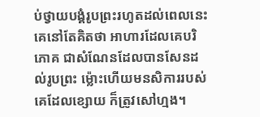ប់ថ្វាយបង្គំរូបព្រះរហូតដល់ពេលនេះ គេនៅតែគិតថា អាហារដែលគេបរិភោគ ជាសំណែនដែលបានសែនដល់រូបព្រះ ម៉្លោះហើយមនសិការរបស់គេដែលខ្សោយ ក៏ត្រូវសៅហ្មង។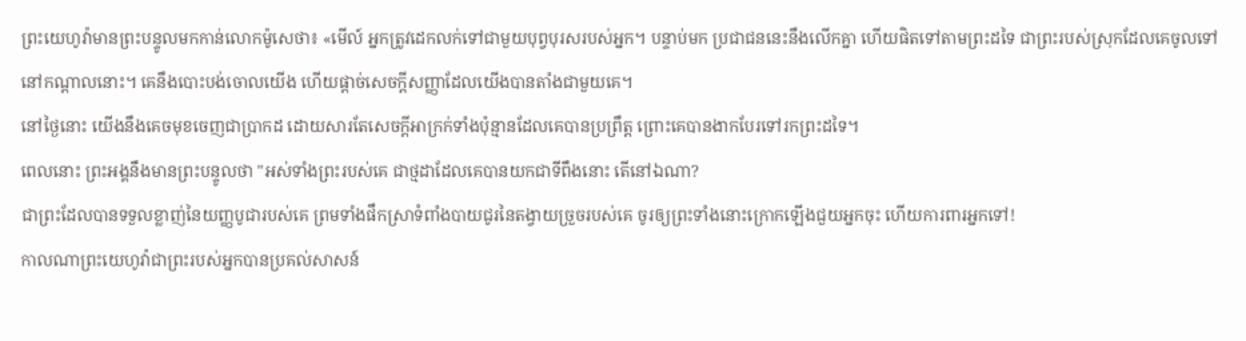ព្រះយេហូវ៉ាមានព្រះបន្ទូលមកកាន់លោកម៉ូសេថា៖ «មើល៍ អ្នកត្រូវដេកលក់ទៅជាមួយបុព្វបុរសរបស់អ្នក។ បន្ទាប់មក ប្រជាជននេះនឹងលើកគ្នា ហើយផិតទៅតាមព្រះដទៃ ជាព្រះរបស់ស្រុកដែលគេចូលទៅនៅកណ្ដាលនោះ។ គេនឹងបោះបង់ចោលយើង ហើយផ្តាច់សេចក្ដីសញ្ញាដែលយើងបានតាំងជាមួយគេ។
នៅថ្ងៃនោះ យើងនឹងគេចមុខចេញជាប្រាកដ ដោយសារតែសេចក្ដីអាក្រក់ទាំងប៉ុន្មានដែលគេបានប្រព្រឹត្ត ព្រោះគេបានងាកបែរទៅរកព្រះដទៃ។
ពេលនោះ ព្រះអង្គនឹងមានព្រះបន្ទូលថា "អស់ទាំងព្រះរបស់គេ ជាថ្មដាដែលគេបានយកជាទីពឹងនោះ តើនៅឯណា?
ជាព្រះដែលបានទទួលខ្លាញ់នៃយញ្ញបូជារបស់គេ ព្រមទាំងផឹកស្រាទំពាំងបាយជូរនៃតង្វាយច្រួចរបស់គេ ចូរឲ្យព្រះទាំងនោះក្រោកឡើងជួយអ្នកចុះ ហើយការពារអ្នកទៅ!
កាលណាព្រះយេហូវ៉ាជាព្រះរបស់អ្នកបានប្រគល់សាសន៍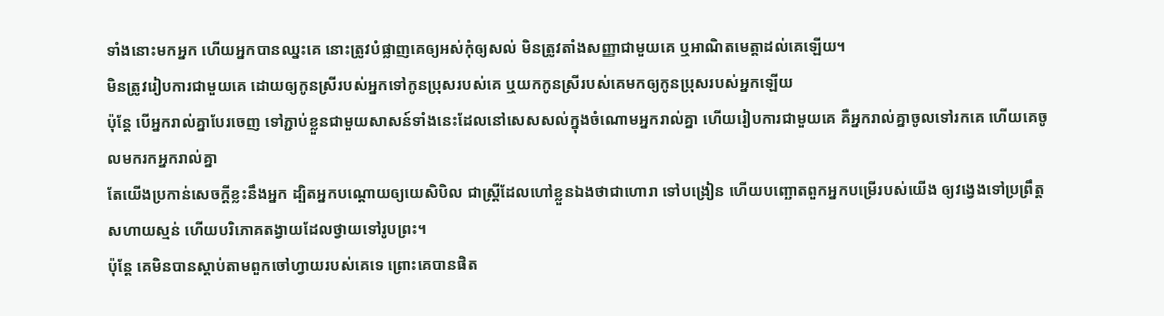ទាំងនោះមកអ្នក ហើយអ្នកបានឈ្នះគេ នោះត្រូវបំផ្លាញគេឲ្យអស់កុំឲ្យសល់ មិនត្រូវតាំងសញ្ញាជាមួយគេ ឬអាណិតមេត្តាដល់គេឡើយ។
មិនត្រូវរៀបការជាមួយគេ ដោយឲ្យកូនស្រីរបស់អ្នកទៅកូនប្រុសរបស់គេ ឬយកកូនស្រីរបស់គេមកឲ្យកូនប្រុសរបស់អ្នកឡើយ
ប៉ុន្ដែ បើអ្នករាល់គ្នាបែរចេញ ទៅភ្ជាប់ខ្លួនជាមួយសាសន៍ទាំងនេះដែលនៅសេសសល់ក្នុងចំណោមអ្នករាល់គ្នា ហើយរៀបការជាមួយគេ គឺអ្នករាល់គ្នាចូលទៅរកគេ ហើយគេចូលមករកអ្នករាល់គ្នា
តែយើងប្រកាន់សេចក្ដីខ្លះនឹងអ្នក ដ្បិតអ្នកបណ្តោយឲ្យយេសិបិល ជាស្ត្រីដែលហៅខ្លួនឯងថាជាហោរា ទៅបង្រៀន ហើយបញ្ឆោតពួកអ្នកបម្រើរបស់យើង ឲ្យវង្វេងទៅប្រព្រឹត្តសហាយស្មន់ ហើយបរិភោគតង្វាយដែលថ្វាយទៅរូបព្រះ។
ប៉ុន្តែ គេមិនបានស្តាប់តាមពួកចៅហ្វាយរបស់គេទេ ព្រោះគេបានផិត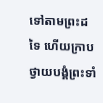ទៅតាមព្រះដទៃ ហើយក្រាបថ្វាយបង្គំព្រះទាំ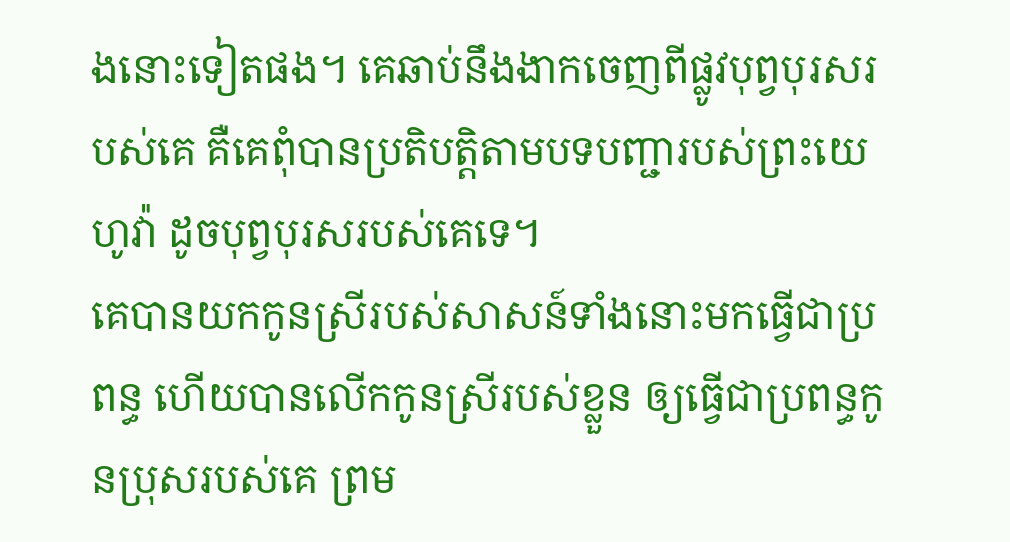ងនោះទៀតផង។ គេឆាប់នឹងងាកចេញពីផ្លូវបុព្វបុរសរបស់គេ គឺគេពុំបានប្រតិបត្តិតាមបទបញ្ជារបស់ព្រះយេហូវ៉ា ដូចបុព្វបុរសរបស់គេទេ។
គេបានយកកូនស្រីរបស់សាសន៍ទាំងនោះមកធ្វើជាប្រពន្ធ ហើយបានលើកកូនស្រីរបស់ខ្លួន ឲ្យធ្វើជាប្រពន្ធកូនប្រុសរបស់គេ ព្រម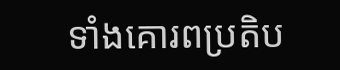ទាំងគោរពប្រតិប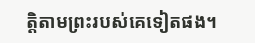ត្តិតាមព្រះរបស់គេទៀតផង។